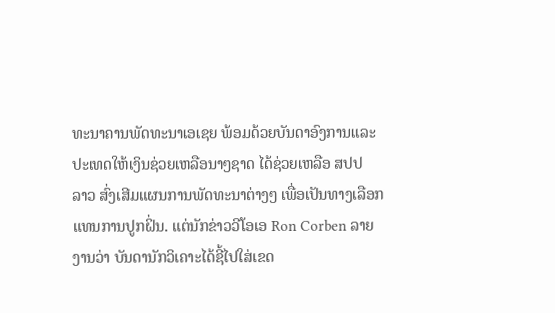ທະນາຄານພັດທະນາເອເຊຍ ພ້ອມດ້ວຍບັນດາອົງການແລະ
ປະເທດໃຫ້ເງິນຊ່ວຍເຫລືອນາໆຊາດ ໄດ້ຊ່ວຍເຫລືອ ສປປ
ລາວ ສົ່ງເສີມແຜນການພັດທະນາຕ່າງໆ ເພື່ອເປັນທາງເລືອກ
ແທນການປູກຝິ່ນ. ແຕ່ນັກຂ່າວວີໂອເອ Ron Corben ລາຍ
ງານວ່າ ບັນດານັກວິເຄາະໄດ້ຊີ້ໄປໃສ່ເຂດ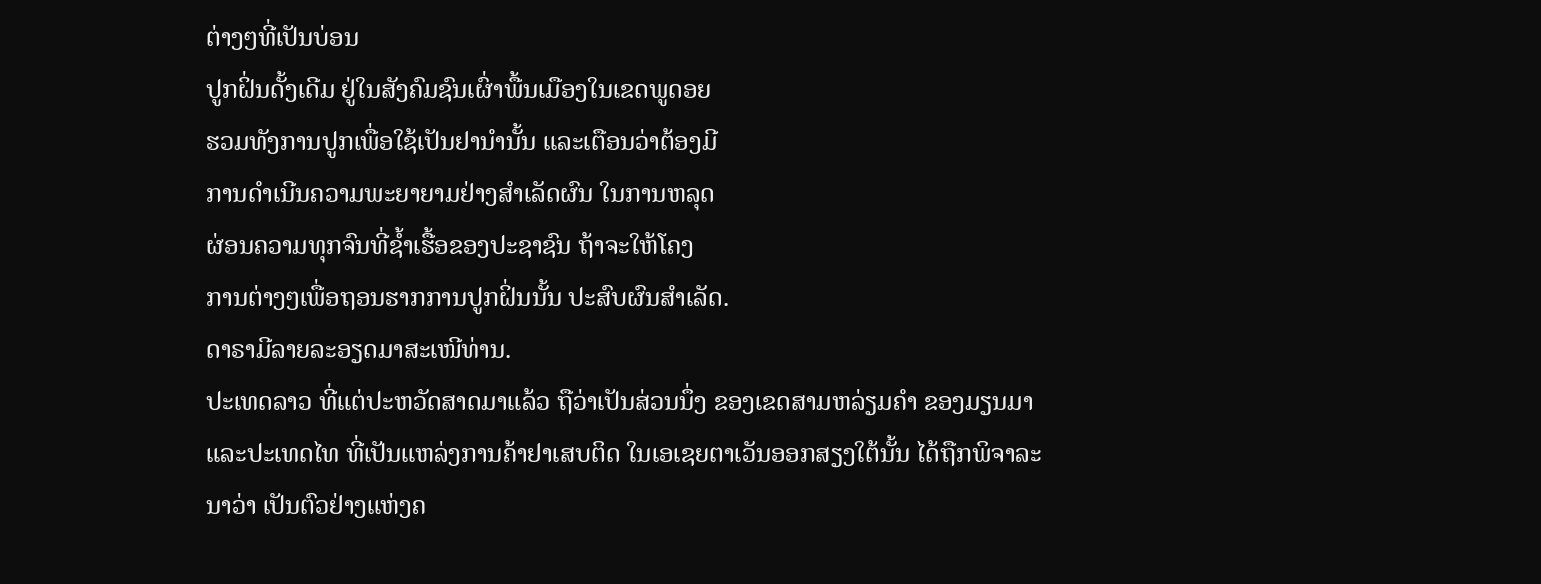ຕ່າງໆທີ່ເປັນບ່ອນ
ປູກຝິ່ນດັ້ງເດີມ ຢູ່ໃນສັງຄົມຊົນເຜົ່າພື້ນເມືອງໃນເຂດພູດອຍ
ຮວມທັງການປູກເພື່ອໃຊ້ເປັນຢານຳນັ້ນ ແລະເຕືອນວ່າຕ້ອງມີ
ການດຳເນີນຄວາມພະຍາຍາມຢ່າງສຳເລັດຜົນ ໃນການຫລຸດ
ຜ່ອນຄວາມທຸກຈົນທີ່ຊ້ຳເຮື້ອຂອງປະຊາຊົນ ຖ້າຈະໃຫ້ໂຄງ
ການຕ່າງໆເພື່ອຖອນຮາກການປູກຝິ່ນນັ້ນ ປະສົບຜົນສຳເລັດ.
ດາຣາມີລາຍລະອຽດມາສະເໜີທ່ານ.
ປະເທດລາວ ທີ່ແຕ່ປະຫວັດສາດມາແລ້ວ ຖືວ່າເປັນສ່ວນນຶ່ງ ຂອງເຂດສາມຫລ່ຽມຄຳ ຂອງມຽນມາແລະປະເທດໄທ ທີ່ເປັນແຫລ່ງການຄ້າຢາເສບຕິດ ໃນເອເຊຍຕາເວັນອອກສຽງໃຕ້ນັ້ນ ໄດ້ຖືກພິຈາລະນາວ່າ ເປັນຕົວຢ່າງແຫ່ງຄ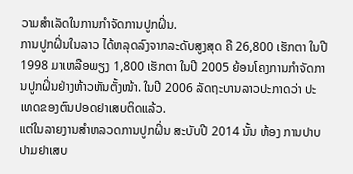ວາມສຳເລັດໃນການກຳຈັດການປູກຝິ່ນ.
ການປູກຝິ່ນໃນລາວ ໄດ້ຫລຸດລົງຈາກລະດັບສູງສຸດ ຄື 26,800 ເຮັກຕາ ໃນປີ 1998 ມາເຫລືອພຽງ 1,800 ເຮັກຕາ ໃນປີ 2005 ຍ້ອນໂຄງການກຳຈັດການປູກຝິ່ນຢ່າງຫ້າວຫັນຕັ້ງໜ້າ. ໃນປີ 2006 ລັດຖະບານລາວປະກາດວ່າ ປະເທດຂອງຕົນປອດຢາເສບຕິດແລ້ວ.
ແຕ່ໃນລາຍງານສຳຫລວດການປູກຝິ່ນ ສະບັບປີ 2014 ນັ້ນ ຫ້ອງ ການປາບປາມຢາເສບ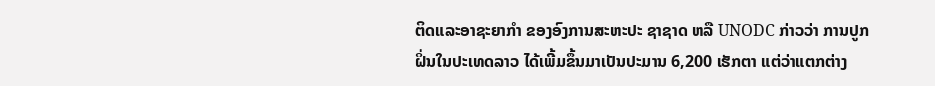ຕິດແລະອາຊະຍາກຳ ຂອງອົງການສະຫະປະ ຊາຊາດ ຫລື UNODC ກ່າວວ່າ ການປູກ
ຝິ່ນໃນປະເທດລາວ ໄດ້ເພີ້ມຂຶ້ນມາເປັນປະມານ 6,200 ເຮັກຕາ ແຕ່ວ່າແຕກຕ່າງ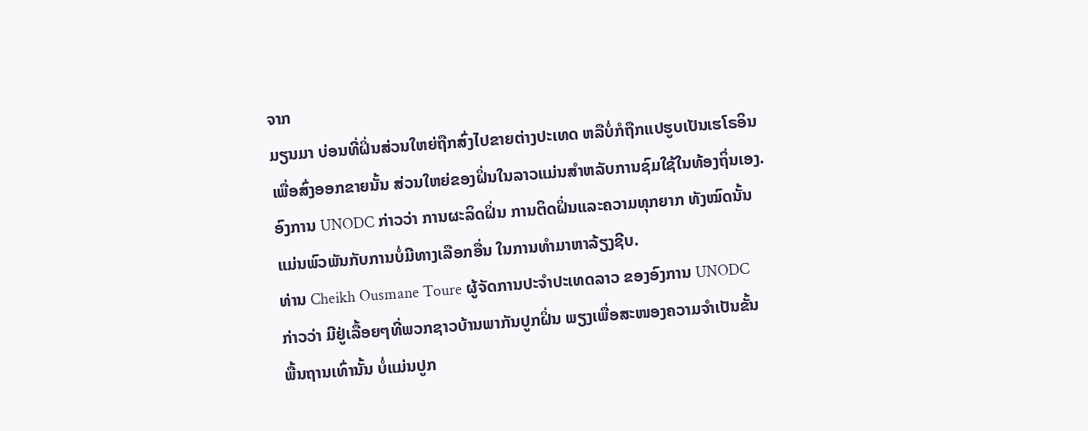ຈາກ
ມຽນມາ ບ່ອນທີ່ຝິ່ນສ່ວນໃຫຍ່ຖືກສົ່ງໄປຂາຍຕ່າງປະເທດ ຫລືບໍ່ກໍຖືກແປຮູບເປັນເຮໂຣອິນ
ເພື່ອສົ່ງອອກຂາຍນັ້ນ ສ່ວນໃຫຍ່ຂອງຝິ່ນໃນລາວແມ່ນສຳຫລັບການຊົມໃຊ້ໃນທ້ອງຖິ່ນເອງ.
ອົງການ UNODC ກ່າວວ່າ ການຜະລິດຝິ່ນ ການຕິດຝິ່ນແລະຄວາມທຸກຍາກ ທັງໝົດນັ້ນ
ແມ່ນພົວພັນກັບການບໍ່ມີທາງເລືອກອື່ນ ໃນການທຳມາຫາລ້ຽງຊີບ.
ທ່ານ Cheikh Ousmane Toure ຜູ້ຈັດການປະຈຳປະເທດລາວ ຂອງອົງການ UNODC
ກ່າວວ່າ ມີຢູ່ເລື້ອຍໆທີ່ພວກຊາວບ້ານພາກັນປູກຝິ່ນ ພຽງເພື່ອສະໜອງຄວາມຈຳເປັນຂັ້ນ
ພື້ນຖານເທົ່ານັ້ນ ບໍ່ແມ່ນປູກ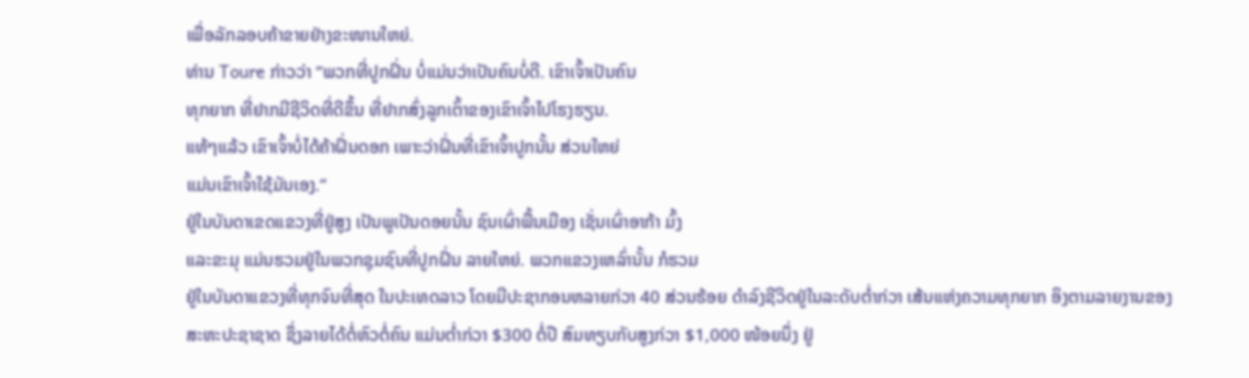ເພື່ອລັກລອບຄ້າຂາຍຢ່າງຂະໜານໃຫຍ່.
ທ່ານ Toure ກ່າວວ່າ “ພວກທີ່ປູກຝິ່ນ ບໍ່ແມ່ນວ່າເປັນຄົນບໍ່ດີ. ເຂົາເຈົ້າເປັນຄົນ
ທຸກຍາກ ທີ່ຢາກມີຊີວິດທີ່ດີຂຶ້ນ ທີ່ຢາກສົ່ງລູກເຕົ້າຂອງເຂົາເຈົ້າໄປໂຮງຮຽນ.
ແທ້ໆແລ້ວ ເຂົາເຈົ້າບໍ່ໄດ້ຄ້າຝິ່ນດອກ ເພາະວ່າຝິ່ນທີ່ເຂົາເຈົ້າປູກນັ້ນ ສ່ວນໃຫຍ່
ແມ່ນເຂົາເຈົ້າໃຊ້ມັນເອງ.”
ຢູ່ໃນບັນດາເຂດແຂວງທີ່ຢູ່ສູງ ເປັນພູເປັນດອຍນັ້ນ ຊົນເຜົ່າພື້ນເມືອງ ເຊັ່ນເຜົ່າອາກ້າ ມົ້ງ
ແລະຂະມຸ ແມ່ນຮວມຢູ່ໃນພວກຊຸມຊົນທີ່ປູກຝິ່ນ ລາຍໃຫຍ່. ພວກແຂວງເຫລົ່ານັ້ນ ກໍຮວມ
ຢູ່ໃນບັນດາແຂວງທີ່ທຸກຈົນທີ່ສຸດ ໃນປະເທດລາວ ໂດຍມີປະຊາກອນຫລາຍກ່ວາ 40 ສ່ວນຮ້ອຍ ດຳລົງຊີວິດຢູ່ໃນລະດັບຕ່ຳກ່ວາ ເສ້ນແຫ່ງຄວາມທຸກຍາກ ອິງຕາມລາຍງານຂອງ
ສະຫະປະຊາຊາດ ຊຶ່ງລາຍໄດ້ຕໍ່ຫົວຕໍ່ຄົນ ແມ່ນຕ່ຳກ່ວາ $300 ຕໍ່ປີ ສົມທຽບກັບສູງກ່ວາ $1,000 ໜ້ອຍນຶ່ງ ຢູ່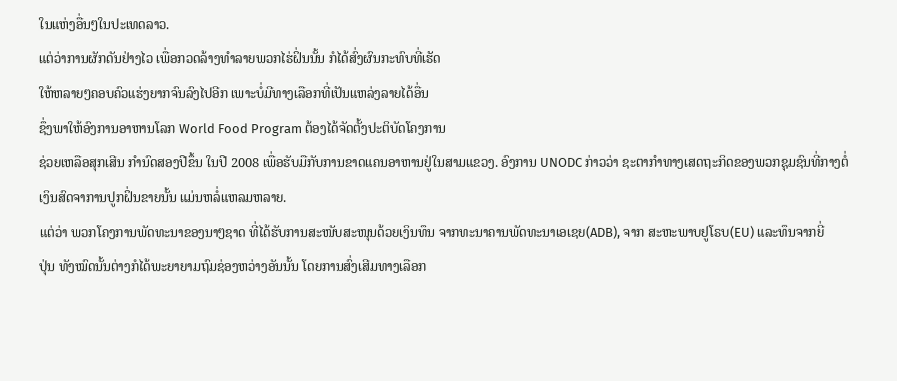ໃນແຫ່ງອື່ນໆໃນປະເທດລາວ.
ແຕ່ວ່າການຜັກດັນຢ່າງໄວ ເພື່ອກວດລ້າງທຳລາຍພວກໄຮ່ຝິ່ນນັ້ນ ກໍໄດ້ສົ່ງຜົນກະທົບທີ່ເຮັດ
ໃຫ້ຫລາຍໆຄອບຄົວແຮ່ງຍາກຈົນລົງໄປອີກ ເພາະບໍ່ມີທາງເລືອກທີ່ເປັນແຫລ່ງລາຍໄດ້ອື່ນ
ຊຶ່ງພາໃຫ້ອົງການອາຫານໂລກ World Food Program ຕ້ອງໄດ້ຈັດຕັ້ງປະຕິບັດໂຄງການ
ຊ່ວຍເຫລືອສຸກເສີນ ກຳນົດສອງປີຂຶ້ນ ໃນປີ 2008 ເພື່ອຮັບມືກັບການຂາດແຄນອາຫານຢູ່ໃນສາມແຂວງ. ອົງການ UNODC ກ່າວວ່າ ຊະຕາກຳທາງເສດຖະກິດຂອງພວກຊຸມຊົນທີ່ກາງຕໍ່ເງິນສົດຈາການປູກຝິ່ນຂາຍນັ້ນ ແມ່ນຫລໍ່ແຫລມຫລາຍ.
ແຕ່ວ່າ ພວກໂຄງການພັດທະນາຂອງນາໆຊາດ ທີ່ໄດ້ຮັບການສະໜັບສະໜຸນດ້ວຍເງິນທຶນ ຈາກທະນາຄານພັດທະນາເອເຊຍ(ADB), ຈາກ ສະຫະພາບຢູໂຣບ(EU) ແລະທຶນຈາກຍີ່
ປຸ່ນ ທັງໝົດນັ້ນຕ່າງກໍໄດ້ພະຍາຍາມຖົມຊ່ອງຫວ່າງອັນນັ້ນ ໂດຍການສົ່ງເສີມທາງເລືອກ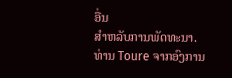ອື່ນ
ສຳຫລັບການພັດທະນາ.
ທ່ານ Toure ຈາກອົງການ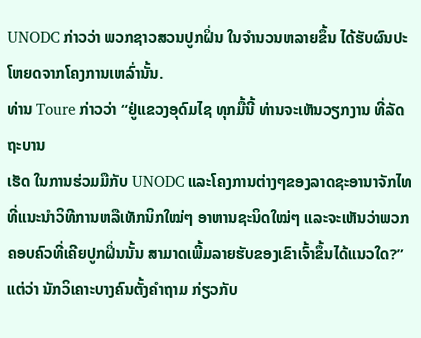UNODC ກ່າວວ່າ ພວກຊາວສວນປູກຝິ່ນ ໃນຈຳນວນຫລາຍຂຶ້ນ ໄດ້ຮັບຜົນປະໂຫຍດຈາກໂຄງການເຫລົ່ານັ້ນ.
ທ່ານ Toure ກ່າວວ່າ “ຢູ່ແຂວງອຸດົມໄຊ ທຸກມື້ນີ້ ທ່ານຈະເຫັນວຽກງານ ທີ່ລັດຖະບານ
ເຮັດ ໃນການຮ່ວມມືກັບ UNODC ແລະໂຄງການຕ່າງໆຂອງລາດຊະອານາຈັກໄທ
ທີ່ແນະນຳວິທີການຫລືເທັກນິກໃໝ່ໆ ອາຫານຊະນິດໃໝ່ໆ ແລະຈະເຫັນວ່າພວກ
ຄອບຄົວທີ່ເຄີຍປູກຝິ່ນນັ້ນ ສາມາດເພີ້ມລາຍຮັບຂອງເຂົາເຈົ້າຂຶ້ນໄດ້ແນວໃດ?”
ແຕ່ວ່າ ນັກວິເຄາະບາງຄົນຕັ້ງຄຳຖາມ ກ່ຽວກັບ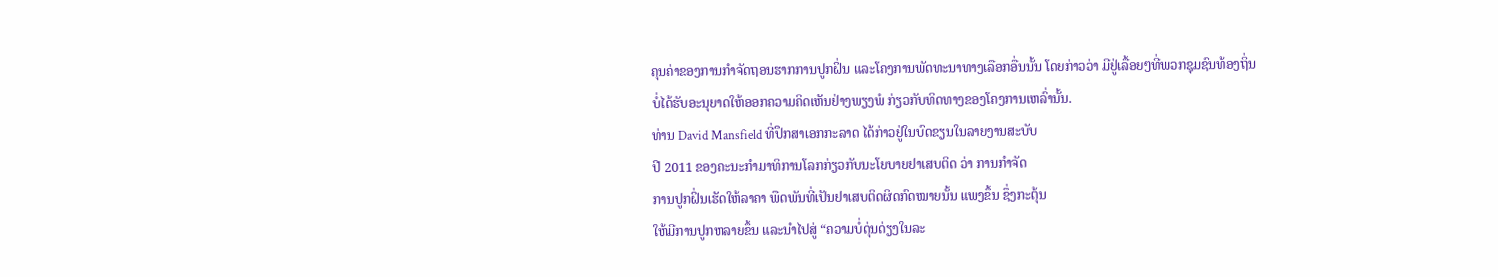ຄຸນຄ່າຂອງການກຳຈັດຖອນຮາກການປູກຝິ່ນ ແລະໂຄງການພັດທະນາທາງເລືອກອື່ນນັ້ນ ໂດຍກ່າວວ່າ ມີຢູ່ເລື້ອຍໆທີ່ພວກຊຸມຊົນທ້ອງຖິ່ນ
ບໍ່ໄດ້ຮັບອະນຸຍາດໃຫ້ອອກຄວາມຄິດເຫັນຢ່າງພຽງພໍ ກ່ຽວກັບທິດທາງຂອງໂຄງການເຫລົ່ານັ້ນ.
ທ່ານ David Mansfield ທີ່ປຶກສາເອກກະລາດ ໄດ້ກ່າວຢູ່ໃນບົດຂຽນໃນລາຍງານສະບັບ
ປີ 2011 ຂອງຄະນະກຳມາທິການໂລກກ່ຽວກັບນະໂຍບາຍຢາເສບຕິດ ວ່າ ການກຳຈັດ
ການປູກຝິ່ນເຮັດໃຫ້ລາຄາ ພືດພັນທີ່ເປັນຢາເສບຕິດຜິດກົດໝາຍນັ້ນ ແພງຂຶ້ນ ຊຶ່ງກະຕຸ້ນ
ໃຫ້ມີການປູກຫລາຍຂຶ້ນ ແລະນຳໄປສູ່ “ຄວາມບໍ່ດຸ່ນດ່ຽງໃນລະ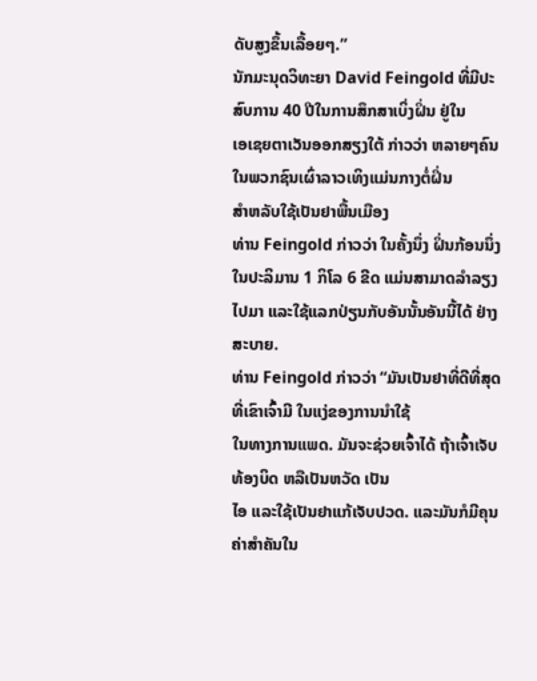ດັບສູງຂຶ້ນເລື້ອຍໆ.”
ນັກມະນຸດວິທະຍາ David Feingold ທີ່ມີປະສົບການ 40 ປີໃນການສຶກສາເບິ່ງຝິ່ນ ຢູ່ໃນ
ເອເຊຍຕາເວັນອອກສຽງໃຕ້ ກ່າວວ່າ ຫລາຍໆຄົນໃນພວກຊົນເຜົ່າລາວເທິງແມ່ນກາງຕໍ່ຝິ່ນ
ສຳຫລັບໃຊ້ເປັນຢາພື້ນເມືອງ
ທ່ານ Feingold ກ່າວວ່າ ໃນຄັ້ງນຶ່ງ ຝິ່ນກ້ອນນຶ່ງ ໃນປະລິມານ 1 ກິໂລ 6 ຂີດ ແມ່ນສາມາດລຳລຽງໄປມາ ແລະໃຊ້ແລກປ່ຽນກັບອັນນັ້ນອັນນີ້ໄດ້ ຢ່າງສະບາຍ.
ທ່ານ Feingold ກ່າວວ່າ “ມັນເປັນຢາທີ່ດີທີ່ສຸດທີ່ເຂົາເຈົ້າມີ ໃນແງ່ຂອງການນຳໃຊ້
ໃນທາງການແພດ. ມັນຈະຊ່ວຍເຈົ້າໄດ້ ຖ້າເຈົ້າເຈັບ ທ້ອງບິດ ຫລືເປັນຫວັດ ເປັນ
ໄອ ແລະໃຊ້ເປັນຢາແກ້ເຈັບປວດ. ແລະມັນກໍມີຄຸນຄ່າສຳຄັນໃນ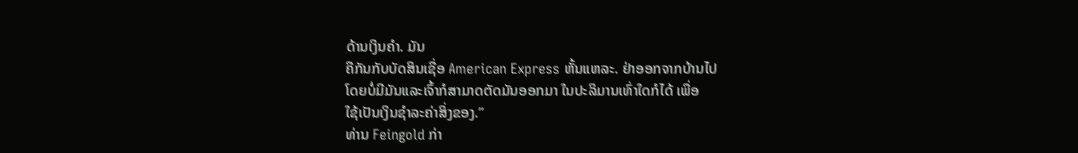ດ້ານເງິນຄຳ. ມັນ
ຄືກັນກັບບັດສິນເຊື່ອ American Express ຫັ້ນແຫລະ. ຢ່າອອກຈາກບ້ານໄປ
ໂດຍບໍ່ມີມັນແລະເຈົ້າກໍສາມາດຕັດມັນອອກມາ ໃນປະລິມານເທົ່າໃດກໍໄດ້ ເພື່ອ
ໃຊ້ເປັນເງິນຊຳລະຄ່າສິ່ງຂອງ.”
ທ່ານ Feingold ກ່າ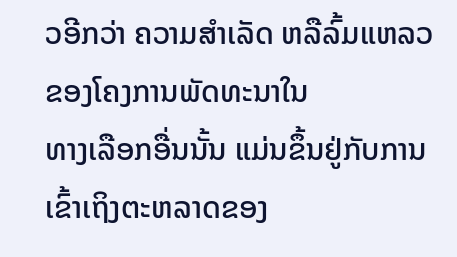ວອີກວ່າ ຄວາມສຳເລັດ ຫລືລົ້ມແຫລວ ຂອງໂຄງການພັດທະນາໃນ
ທາງເລືອກອື່ນນັ້ນ ແມ່ນຂຶ້ນຢູ່ກັບການເຂົ້າເຖິງຕະຫລາດຂອງ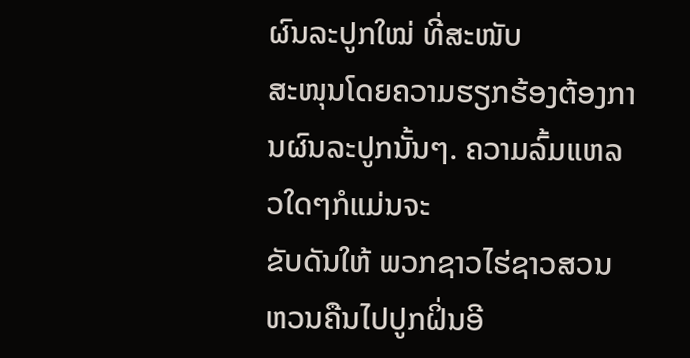ຜົນລະປູກໃໝ່ ທີ່ສະໜັບ
ສະໜຸນໂດຍຄວາມຮຽກຮ້ອງຕ້ອງການຜົນລະປູກນັ້ນໆ. ຄວາມລົ້ມແຫລວໃດໆກໍແມ່ນຈະ
ຂັບດັນໃຫ້ ພວກຊາວໄຮ່ຊາວສວນ ຫວນຄືນໄປປູກຝິ່ນອີ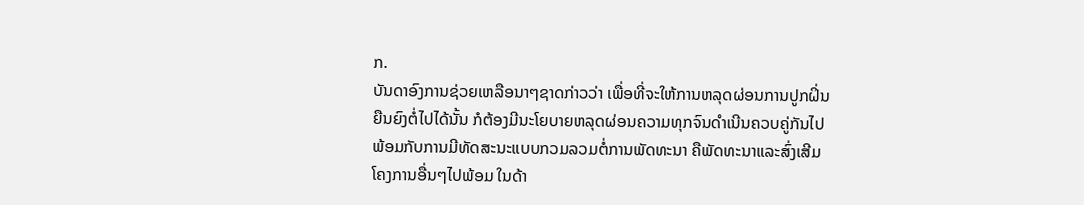ກ.
ບັນດາອົງການຊ່ວຍເຫລືອນາໆຊາດກ່າວວ່າ ເພື່ອທີ່ຈະໃຫ້ການຫລຸດຜ່ອນການປູກຝິ່ນ
ຍືນຍົງຕໍ່ໄປໄດ້ນັ້ນ ກໍຕ້ອງມີນະໂຍບາຍຫລຸດຜ່ອນຄວາມທຸກຈົນດຳເນີນຄວບຄູ່ກັນໄປ
ພ້ອມກັບການມີທັດສະນະແບບກວມລວມຕໍ່ການພັດທະນາ ຄືພັດທະນາແລະສົ່ງເສີມ
ໂຄງການອື່ນໆໄປພ້ອມ ໃນດ້າ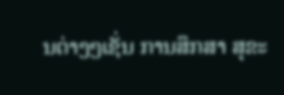ນຕ່າງໆເຊັ່ນ ການສຶກສາ ສຸຂະ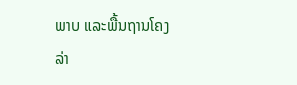ພາບ ແລະພື້ນຖານໂຄງ
ລ່າ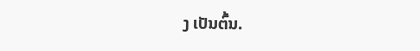ງ ເປັນຕົ້ນ.